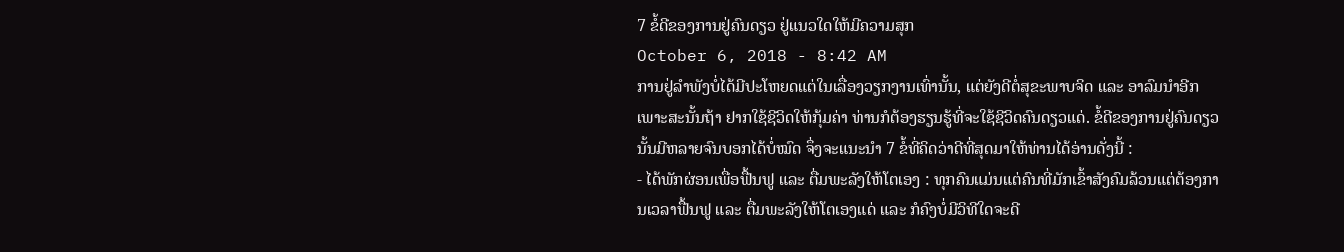7 ຂໍ້ດີຂອງການຢູ່ຄົນດຽວ ຢູ່ແນວໃດໃຫ້ມີຄວາມສຸກ
October 6, 2018 - 8:42 AM
ການຢູ່ລຳພັງບໍ່ໄດ້ມີປະໂຫຍດແຕ່ໃນເລື່ອງວຽກງານເທົ່ານັ້ນ, ແຕ່ຍັງດີຕໍ່ສຸຂະພາບຈິດ ແລະ ອາລົມນຳອີກ ເພາະສະນັ້ນຖ້າ ຢາກໃຊ້ຊີວິດໃຫ້ກຸ້ມຄ່າ ທ່ານກໍຕ້ອງຮຽນຮູ້ທີ່ຈະໃຊ້ຊີວິດຄົນດຽວແດ່. ຂໍ້ດີຂອງການຢູ່ຄົນດຽວນັ້ນມີຫລາຍຈົນບອກໄດ້ບໍ່ໝົດ ຈຶ່ງຈະແນະນຳ 7 ຂໍ້ທີ່ຄິດວ່າດີທີ່ສຸດມາໃຫ້ທ່ານໄດ້ອ່ານດັ່ງນີ້ :
- ໄດ້ພັກຜ່ອນເພື່ອຟື້ນຟູ ແລະ ຕື່ມພະລັງໃຫ້ໂຕເອງ : ທຸກຄົນແມ່ນແຕ່ຄົນທີ່ມັກເຂົ້າສັງຄົມລ້ວນແຕ່ຕ້ອງການເວລາຟື້ນຟູ ແລະ ຕື່ມພະລັງໃຫ້ໂຕເອງແດ່ ແລະ ກໍຄົງບໍ່ມີວິທີໃດຈະດີ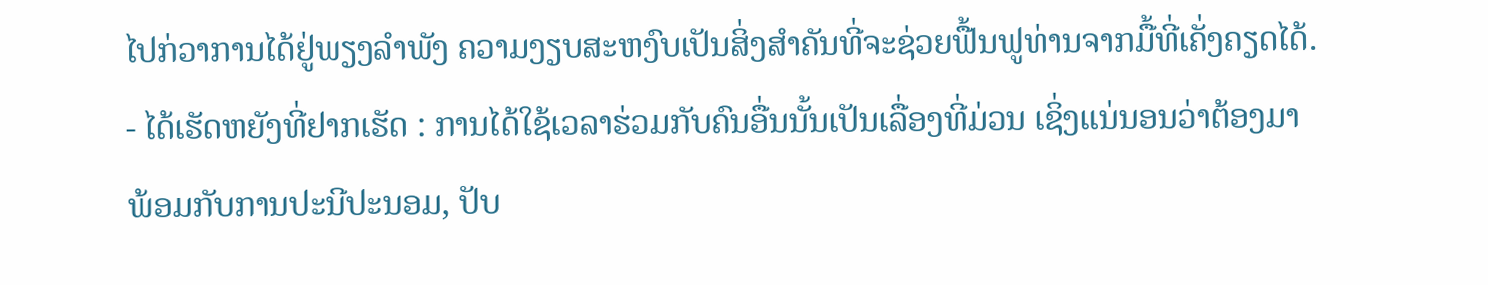ໄປກ່ວາການໄດ້ຢູ່ພຽງລຳພັງ ຄວາມງຽບສະຫງົບເປັນສິ່ງສຳຄັນທີ່ຈະຊ່ວຍຟື້ນຟູທ່ານຈາກມື້ທີ່ເຄັ່ງຄຽດໄດ້.
- ໄດ້ເຮັດຫຍັງທີ່ຢາກເຮັດ : ການໄດ້ໃຊ້ເວລາຮ່ວມກັບຄົນອື່ນນັ້ນເປັນເລື່ອງທີ່ມ່ວນ ເຊິ່ງແນ່ນອນວ່າຕ້ອງມາພ້ອມກັບການປະນີປະນອມ, ປັບ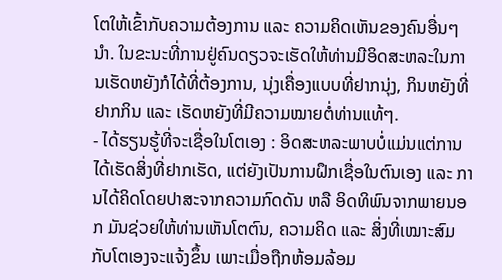ໂຕໃຫ້ເຂົ້າກັບຄວາມຕ້ອງການ ແລະ ຄວາມຄິດເຫັນຂອງຄົນອື່ນໆນຳ. ໃນຂະນະທີ່ການຢູ່ຄົນດຽວຈະເຮັດໃຫ້ທ່ານມີອິດສະຫລະໃນການເຮັດຫຍັງກໍໄດ້ທີ່ຕ້ອງການ, ນຸ່ງເຄື່ອງແບບທີ່ຢາກນຸ່ງ, ກິນຫຍັງທີ່ຢາກກິນ ແລະ ເຮັດຫຍັງທີ່ມີຄວາມໝາຍຕໍ່ທ່ານແທ້ໆ.
- ໄດ້ຮຽນຮູ້ທີ່ຈະເຊື່ອໃນໂຕເອງ : ອິດສະຫລະພາບບໍ່ແມ່ນແຕ່ການໄດ້ເຮັດສິ່ງທີ່ຢາກເຮັດ, ແຕ່ຍັງເປັນການຝຶກເຊື່ອໃນຕົນເອງ ແລະ ການໄດ້ຄິດໂດຍປາສະຈາກຄວາມກົດດັນ ຫລື ອິດທິພົນຈາກພາຍນອກ ມັນຊ່ວຍໃຫ້ທ່ານເຫັນໂຕຕົນ, ຄວາມຄິດ ແລະ ສິ່ງທີ່ເໝາະສົມກັບໂຕເອງຈະແຈ້ງຂຶ້ນ ເພາະເມື່ອຖືກຫ້ອມລ້ອມ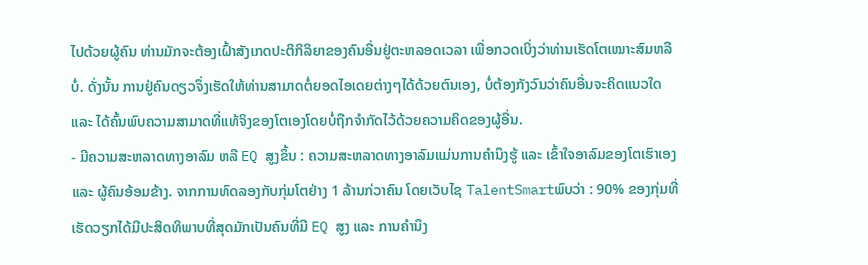ໄປດ້ວຍຜູ້ຄົນ ທ່ານມັກຈະຕ້ອງເຝົ້າສັງເກດປະຕິກິລິຍາຂອງຄົນອື່ນຢູ່ຕະຫລອດເວລາ ເພື່ອກວດເບິ່ງວ່າທ່ານເຮັດໂຕເໝາະສົມຫລືບໍ່. ດັ່ງນັ້ນ ການຢູ່ຄົນດຽວຈຶ່ງເຮັດໃຫ້ທ່ານສາມາດຕໍ່ຍອດໄອເດຍຕ່າງໆໄດ້ດ້ວຍຕົນເອງ, ບໍ່ຕ້ອງກັງວົນວ່າຄົນອື່ນຈະຄິດແນວໃດ ແລະ ໄດ້ຄົ້ນພົບຄວາມສາມາດທີ່ແທ້ຈິງຂອງໂຕເອງໂດຍບໍ່ຖືກຈຳກັດໄວ້ດ້ວຍຄວາມຄິດຂອງຜູ້ອື່ນ.
- ມີຄວາມສະຫລາດທາງອາລົມ ຫລື EQ ສູງຂຶ້ນ : ຄວາມສະຫລາດທາງອາລົມແມ່ນການຄຳນຶງຮູ້ ແລະ ເຂົ້າໃຈອາລົມຂອງໂຕເຮົາເອງ ແລະ ຜູ້ຄົນອ້ອມຂ້າງ. ຈາກການທົດລອງກັບກຸ່ມໂຕຢ່າງ 1 ລ້ານກ່ວາຄົນ ໂດຍເວັບໄຊ TalentSmartພົບວ່າ : 90% ຂອງກຸ່ມທີ່ເຮັດວຽກໄດ້ມີປະສິດທິພາບທີ່ສຸດມັກເປັນຄົນທີ່ມີ EQ ສູງ ແລະ ການຄຳນຶງ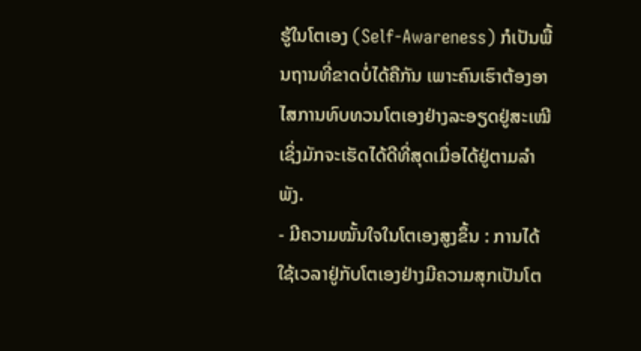ຮູ້ໃນໂຕເອງ (Self-Awareness) ກໍເປັນພື້ນຖານທີ່ຂາດບໍ່ໄດ້ຄືກັນ ເພາະຄົນເຮົາຕ້ອງອາໄສການທົບທວນໂຕເອງຢ່າງລະອຽດຢູ່ສະເໝີ ເຊິ່ງມັກຈະເຮັດໄດ້ດີທີ່ສຸດເມື່ອໄດ້ຢູ່ຕາມລຳພັງ.
- ມີຄວາມໝັ້ນໃຈໃນໂຕເອງສູງຂຶ້ນ : ການໄດ້ໃຊ້ເວລາຢູ່ກັບໂຕເອງຢ່າງມີຄວາມສຸກເປັນໂຕ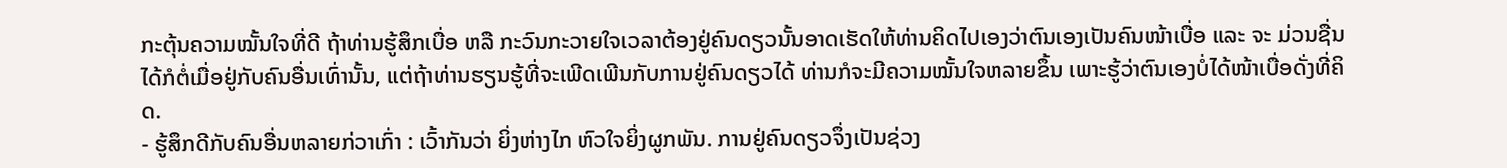ກະຕຸ້ນຄວາມໝັ້ນໃຈທີ່ດີ ຖ້າທ່ານຮູ້ສຶກເບື່ອ ຫລື ກະວົນກະວາຍໃຈເວລາຕ້ອງຢູ່ຄົນດຽວນັ້ນອາດເຮັດໃຫ້ທ່ານຄິດໄປເອງວ່າຕົນເອງເປັນຄົນໜ້າເບື່ອ ແລະ ຈະ ມ່ວນຊື່ນໄດ້ກໍຕໍ່ເມື່ອຢູ່ກັບຄົນອື່ນເທົ່ານັ້ນ, ແຕ່ຖ້າທ່ານຮຽນຮູ້ທີ່ຈະເພີດເພີນກັບການຢູ່ຄົນດຽວໄດ້ ທ່ານກໍຈະມີຄວາມໝັ້ນໃຈຫລາຍຂຶ້ນ ເພາະຮູ້ວ່າຕົນເອງບໍ່ໄດ້ໜ້າເບື່ອດັ່ງທີ່ຄິດ.
- ຮູ້ສຶກດີກັບຄົນອື່ນຫລາຍກ່ວາເກົ່າ : ເວົ້າກັນວ່າ ຍິ່ງຫ່າງໄກ ຫົວໃຈຍິ່ງຜູກພັນ. ການຢູ່ຄົນດຽວຈຶ່ງເປັນຊ່ວງ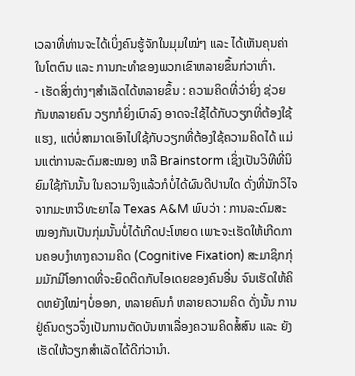ເວລາທີ່ທ່ານຈະໄດ້ເບິ່ງຄົນຮູ້ຈັກໃນມຸມໃໝ່ໆ ແລະ ໄດ້ເຫັນຄຸນຄ່າໃນໂຕຕົນ ແລະ ການກະທຳຂອງພວກເຂົາຫລາຍຂຶ້ນກ່ວາເກົ່າ.
- ເຮັດສິ່ງຕ່າງໆສຳເລັດໄດ້ຫລາຍຂຶ້ນ : ຄວາມຄິດທີ່ວ່າຍິ່ງ ຊ່ວຍກັນຫລາຍຄົນ ວຽກກໍຍິ່ງເບົາລົງ ອາດຈະໃຊ້ໄດ້ກັບວຽກທີ່ຕ້ອງໃຊ້ແຮງ, ແຕ່ບໍ່ສາມາດເອົາໄປໃຊ້ກັບວຽກທີ່ຕ້ອງໃຊ້ຄວາມຄິດໄດ້ ແມ່ນແຕ່ການລະດົມສະໝອງ ຫລື Brainstorm ເຊິ່ງເປັນວິທີທີ່ນິຍົມໃຊ້ກັນນັ້ນ ໃນຄວາມຈິງແລ້ວກໍບໍ່ໄດ້ຜົນດີປານໃດ ດັ່ງທີ່ນັກວິໄຈຈາກມະຫາວິທະຍາໄລ Texas A&M ພົບວ່າ : ການລະດົມສະໝອງກັນເປັນກຸ່ມນັ້ນບໍ່ໄດ້ເກີດປະໂຫຍດ ເພາະຈະເຮັດໃຫ້ເກີດການຄອບງຳທາງຄວາມຄິດ (Cognitive Fixation) ສະມາຊິກກຸ່ມມັກມີໂອກາດທີ່ຈະຍຶດຕິດກັບໄອເດຍຂອງຄົນອື່ນ ຈົນເຮັດໃຫ້ຄິດຫຍັງໃໝ່ໆບໍ່ອອກ, ຫລາຍຄົນກໍ ຫລາຍຄວາມຄິດ ດັ່ງນັ້ນ ການຢູ່ຄົນດຽວຈຶ່ງເປັນການຕັດບັນຫາເລື່ອງຄວາມຄິດສໍ້ສົນ ແລະ ຍັງເຮັດໃຫ້ວຽກສຳເລັດໄດ້ດີກ່ວານຳ.